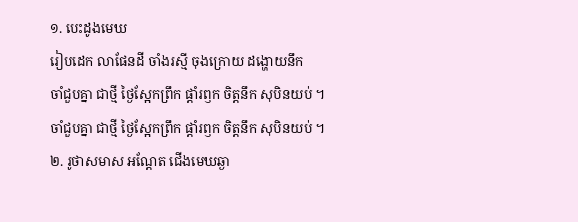១. បេះដូងមេឃ
រៀបដេក លាផែនដី ចាំងរស្មី ចុងក្រោយ ដង្ហោយនឹក
ចាំជួបគ្នា ជាថ្មី ថ្ងៃស្អែកព្រឹក ផ្ដាំរឭក ចិត្តនឹក សុបិនយប់ ។
ចាំជួបគ្នា ជាថ្មី ថ្ងៃស្អែកព្រឹក ផ្ដាំរឭក ចិត្តនឹក សុបិនយប់ ។
២. រូថាសមាស អណ្ដែត ជើងមេឃឆ្ងា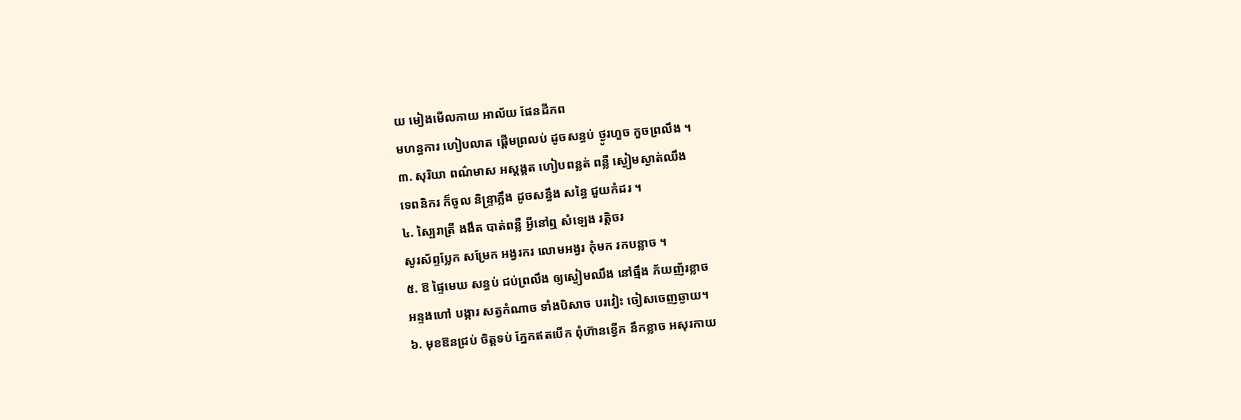យ មៀងមើលកាយ អាល័យ ផែនដីភព
មហន្ធការ ហៀបលាត ផ្ដើមព្រលប់ ដូចសន្ធប់ ថ្ងូរហួច កួចព្រលឹង ។
៣. សុរិយា ពណ៌មាស អស្ដង្គត ហៀបពន្លត់ ពន្លឺ ស្ងៀមស្ងាត់ឈឹង
ទេពនិករ ក៏ចូល និន្ទ្រាភ្លឹង ដូចសនឹ្ធង សន្ធៃ ជួយកំដរ ។
៤. ស្បៃរាត្រី ងងឹត បាត់ពន្លឺ អ្វីនៅឮ សំឡេង រត្តិចរ
សូរស័ព្ទប្លែក សម្រែក អង្វរករ លោមអង្វរ កុំមក រកបន្លាច ។
៥. ឱ ផ្ទៃមេឃ សន្ធប់ ជប់ព្រលឹង ឲ្យស្ងៀមឈឹង នៅធ្មឹង ភ័យញ័រខ្លាច
អន្ទងហៅ បង្ការ សត្វកំណាច ទាំងបិសាច បរវៀះ ចៀសចេញឆ្ងាយ។
៦. មុខឱនជ្រប់ ចិត្តទប់ ភ្នែកឥតបើក ពុំហ៊ានខ្វើក នឹកខ្លាច អសុរកាយ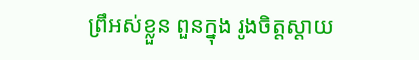ព្រឹអស់ខ្លួន ពួនក្នុង រូងចិត្តស្ដាយ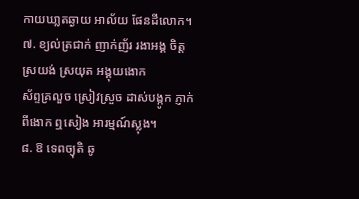កាយឃា្លតឆ្ងាយ អាល័យ ផែនដីលោក។
៧. ខ្យល់ត្រជាក់ ញាក់ញ័រ រងាអង្គ ចិត្តស្រយង់ ស្រយុត អង្គុយងោក
ស័ព្ទគ្រលួច ស្រៀវស្រួច ដាស់បង្កូក ភ្ញាក់ពីងោក ឮសៀង អារម្មណ៍ស្លុង។
៨. ឱ ទេពច្យុតិ ឆូ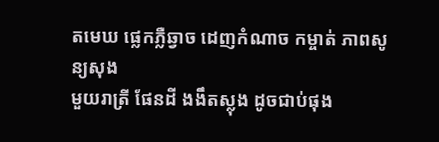តមេឃ ផ្លេកភ្លឺឆ្វាច ដេញកំណាច កម្ចាត់ ភាពសូន្យសុង
មួយរាត្រី ផែនដី ងងឹតស្លុង ដូចជាប់ផុង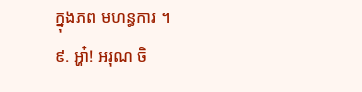ក្នុងភព មហន្ធការ ។
៩. អ្ហា៎! អរុណ ចិ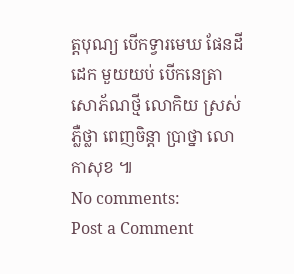ត្តបុណ្យ បើកទ្វារមេឃ ផែនដីដេក មួយយប់ បើកនេត្រា
សោភ័ណថ្មី លោកិយ ស្រស់ភ្លឺថ្លា ពេញចិន្តា ប្រាថ្នា លោកាសុខ ៕
No comments:
Post a Comment